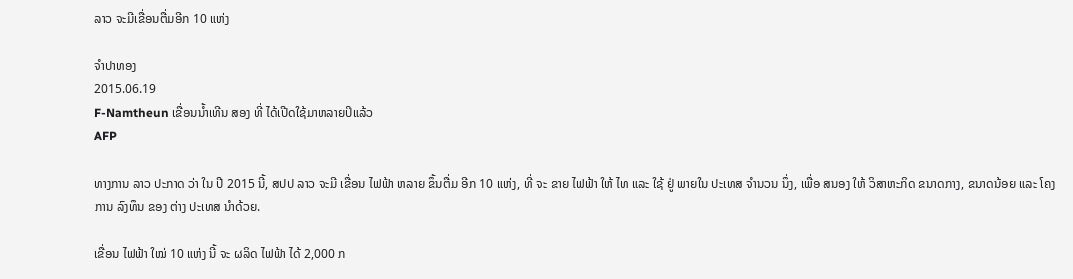ລາວ ຈະມີເຂື່ອນຕື່ມອີກ 10 ແຫ່ງ

ຈໍາປາທອງ
2015.06.19
F-Namtheun ເຂື່ອນນໍ້າເທີນ ສອງ ທີ່ ໄດ້ເປີດໃຊ້ມາຫລາຍປິແລ້ວ
AFP

ທາງການ ລາວ ປະກາດ ວ່າ ໃນ ປີ 2015 ນີ້, ສປປ ລາວ ຈະມີ ເຂື່ອນ ໄຟຟ້າ ຫລາຍ ຂຶ້ນຕື່ມ ອີກ 10 ແຫ່ງ, ທີ່ ຈະ ຂາຍ ໄຟຟ້າ ໃຫ້ ໄທ ແລະ ໃຊ້ ຢູ່ ພາຍໃນ ປະເທສ ຈຳນວນ ນຶ່ງ, ເພື່ອ ສນອງ ໃຫ້ ວິສາຫະກິດ ຂນາດກາງ, ຂນາດນ້ອຍ ແລະ ໂຄງການ ລົງທຶນ ຂອງ ຕ່າງ ປະເທສ ນຳດ້ວຍ.

ເຂື່ອນ ໄຟຟ້າ ໃໝ່ 10 ແຫ່ງ ນີ້ ຈະ ຜລິດ ໄຟຟ້າ ໄດ້ 2,000 ກ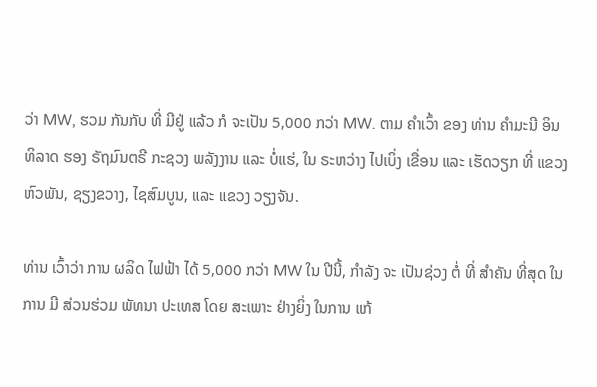ວ່າ MW, ຮວມ ກັນກັບ ທີ່ ມີຢູ່ ແລ້ວ ກໍ ຈະເປັນ 5,000 ກວ່າ MW. ຕາມ ຄຳເວົ້າ ຂອງ ທ່ານ ຄຳມະນີ ອິນທິລາດ ຮອງ ຣັຖມົນຕຣີ ກະຊວງ ພລັງງານ ແລະ ບໍ່ແຮ່, ໃນ ຣະຫວ່າງ ໄປເບິ່ງ ເຂື່ອນ ແລະ ເຮັດວຽກ ທີ່ ແຂວງ ຫົວພັນ, ຊຽງຂວາງ, ໄຊສົມບູນ, ແລະ ແຂວງ ວຽງຈັນ.

ທ່ານ ເວົ້າວ່າ ການ ຜລິດ ໄຟຟ້າ ໄດ້ 5,000 ກວ່າ MW ໃນ ປີນີ້, ກຳລັງ ຈະ ເປັນຊ່ວງ ຕໍ່ ທີ່ ສຳຄັນ ທີ່ສຸດ ໃນການ ມີ ສ່ວນຮ່ວມ ພັທນາ ປະເທສ ໂດຍ ສະເພາະ ຢ່າງຍິ່ງ ໃນການ ແກ້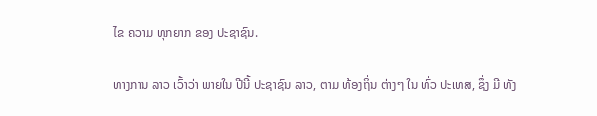ໄຂ ຄວາມ ທຸກຍາກ ຂອງ ປະຊາຊົນ.

ທາງການ ລາວ ເວົ້າວ່າ ພາຍໃນ ປີນີ້ ປະຊາຊົນ ລາວ, ຕາມ ທ້ອງຖິ່ນ ຕ່າງໆ ໃນ ທົ່ວ ປະເທສ, ຊຶ່ງ ມີ ທັງ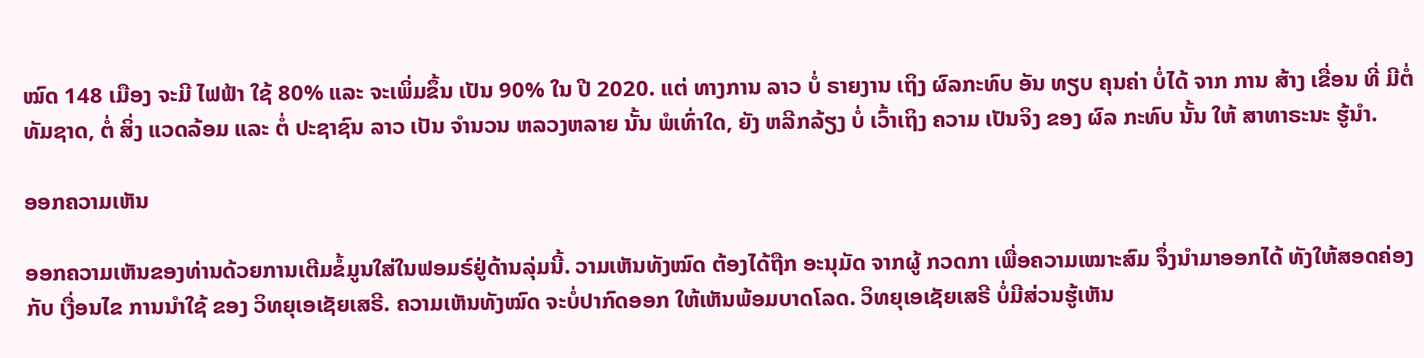ໝົດ 148 ເມືອງ ຈະມີ ໄຟຟ້າ ໃຊ້ 80% ແລະ ຈະເພິ່ມຂຶ້ນ ເປັນ 90% ໃນ ປີ 2020. ແຕ່ ທາງການ ລາວ ບໍ່ ຣາຍງານ ເຖິງ ຜົລກະທົບ ອັນ ທຽບ ຄຸນຄ່າ ບໍ່ໄດ້ ຈາກ ການ ສ້າງ ເຂື່ອນ ທີ່ ມີຕໍ່ ທັມຊາດ, ຕໍ່ ສິ່ງ ແວດລ້ອມ ແລະ ຕໍ່ ປະຊາຊົນ ລາວ ເປັນ ຈຳນວນ ຫລວງຫລາຍ ນັ້ນ ພໍເທົ່າໃດ, ຍັງ ຫລີກລ້ຽງ ບໍ່ ເວົ້າເຖິງ ຄວາມ ເປັນຈິງ ຂອງ ຜົລ ກະທົບ ນັ້ນ ໃຫ້ ສາທາຣະນະ ຮູ້ນໍາ.

ອອກຄວາມເຫັນ

ອອກຄວາມເຫັນຂອງທ່ານດ້ວຍການເຕີມຂໍ້ມູນໃສ່ໃນຟອມຣ໌ຢູ່ດ້ານລຸ່ມນີ້. ວາມເຫັນທັງໝົດ ຕ້ອງໄດ້ຖືກ ອະນຸມັດ ຈາກຜູ້ ກວດກາ ເພື່ອຄວາມເໝາະສົມ ຈຶ່ງນໍາມາອອກໄດ້ ທັງໃຫ້ສອດຄ່ອງ ກັບ ເງື່ອນໄຂ ການນຳໃຊ້ ຂອງ ວິທຍຸເອເຊັຍເສຣີ. ຄວາມເຫັນທັງໝົດ ຈະບໍ່ປາກົດອອກ ໃຫ້ເຫັນພ້ອມບາດໂລດ. ວິທຍຸເອເຊັຍເສຣີ ບໍ່ມີສ່ວນຮູ້ເຫັນ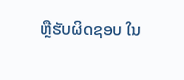ຫຼືຮັບຜິດຊອບ ໃນ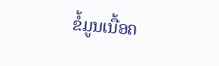ຂໍ້ມູນເນື້ອຄ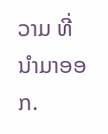ວາມ ທີ່ນໍາມາອອກ.